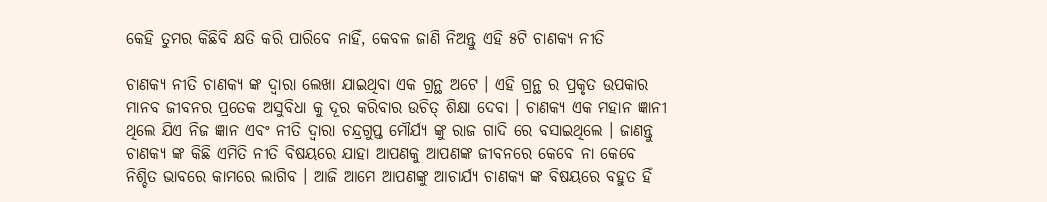କେହି ତୁମର କିଛିବି କ୍ଷତି କରି ପାରିବେ ନାହିଁ, କେବଳ ଜାଣି ନିଅନ୍ତୁ ଏହି ୫ଟି ଚାଣକ୍ୟ ନୀତି

ଚାଣକ୍ୟ ନୀତି ଚାଣକ୍ୟ ଙ୍କ ଦ୍ଵାରା ଲେଖା ଯାଇଥିବା ଏକ ଗ୍ରନ୍ଥ ଅଟେ । ଏହି ଗ୍ରନ୍ଥ ର ପ୍ରକୃତ ଉପକାର ମାନବ ଜୀବନର ପ୍ରତେକ ଅସୁବିଧା କୁ ଦୂର କରିବାର ଉଚିତ୍ ଶିକ୍ଷା ଦେବା । ଚାଣକ୍ୟ ଏକ ମହାନ ଜ୍ଞାନୀ ଥିଲେ ଯିଏ ନିଜ ଜ୍ଞାନ ଏବଂ ନୀତି ଦ୍ଵାରା ଚନ୍ଦ୍ରଗୁପ୍ତ ମୌର୍ଯ୍ୟ ଙ୍କୁ ରାଜ ଗାଦି ରେ ବସାଇଥିଲେ । ଜାଣନ୍ତୁ ଚାଣକ୍ୟ ଙ୍କ କିଛି ଏମିତି ନୀତି ବିଷୟରେ ଯାହା ଆପଣକୁ ଆପଣଙ୍କ ଜୀବନରେ କେବେ ନା କେବେ ନିଶ୍ଚିତ ଭାବରେ କାମରେ ଲାଗିବ । ଆଜି ଆମେ ଆପଣଙ୍କୁ ଆଚାର୍ଯ୍ୟ ଚାଣକ୍ୟ ଙ୍କ ବିଷୟରେ ବହୁତ ହିଁ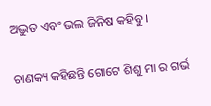ଅଦ୍ଭୁତ ଏବଂ ଭଲ ଜିନିଷ କହିବୁ ।

ଚାଣକ୍ୟ କହିଛନ୍ତି ଗୋଟେ ଶିଶୁ ମା ର ଗର୍ଭ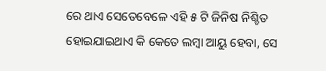ରେ ଥାଏ ସେତେବେଳେ ଏହି ୫ ଟି ଜିନିଷ ନିଶ୍ଚିତ ହୋଇଯାଇଥାଏ କି କେତେ ଲମ୍ବା ଆୟୁ ହେବା, ସେ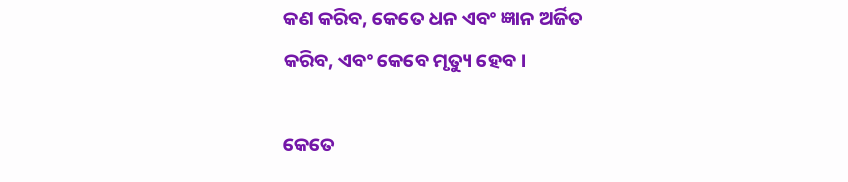କଣ କରିବ, କେତେ ଧନ ଏବଂ ଜ୍ଞାନ ଅର୍ଜିତ କରିବ, ଏବଂ କେବେ ମୃତ୍ୟୁ ହେବ ।

କେତେ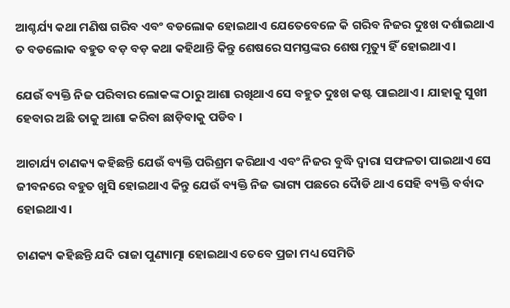ଆଶ୍ଚର୍ଯ୍ୟ କଥା ମଣିଷ ଗରିବ ଏବଂ ବଡଲୋକ ହୋଇଥାଏ ଯେତେବେଳେ କି ଗରିବ ନିଜର ଦୁଃଖ ଦର୍ଶାଇଥାଏ ତ ବଡଲୋକ ବହୁତ ବଡ଼ ବଡ଼ କଥା କହିଥାନ୍ତି କିନ୍ତୁ ଶେଷରେ ସମସ୍ତଙ୍କର ଶେଷ ମୃତ୍ୟୁ ହିଁ ହୋଇଥାଏ ।

ଯେଉଁ ବ୍ୟକ୍ତି ନିଜ ପରିବାର ଲୋକଙ୍କ ଠାରୁ ଆଶା ରଖିଥାଏ ସେ ବହୁତ ଦୁଃଖ କଷ୍ଟ ପାଇଥାଏ । ଯାହାକୁ ସୁଖୀ ହେବାର ଅଛି ତାକୁ ଆଶା କରିବା ଛାଡ଼ିବାକୁ ପଡିବ ।

ଆଚାର୍ଯ୍ୟ ଚାଣକ୍ୟ କହିଛନ୍ତି ଯେଉଁ ବ୍ୟକ୍ତି ପରିଶ୍ରମ କରିଥାଏ ଏବଂ ନିଜର ବୁଦ୍ଧି ଦ୍ଵାରା ସଫଳତା ପାଇଥାଏ ସେ ଜୀବନରେ ବହୁତ ଖୁସି ହୋଇଥାଏ କିନ୍ତୁ ଯେଉଁ ବ୍ୟକ୍ତି ନିଜ ଭାଗ୍ୟ ପଛରେ ଦୋୖଡି ଥାଏ ସେହି ବ୍ୟକ୍ତି ବର୍ବାଦ ହୋଇଥାଏ ।

ଚାଣକ୍ୟ କହିଛନ୍ତି ଯଦି ରାଜା ପୁଣ୍ୟାତ୍ମା ହୋଇଥାଏ ତେବେ ପ୍ରଜା ମଧ୍ୟ ସେମିତି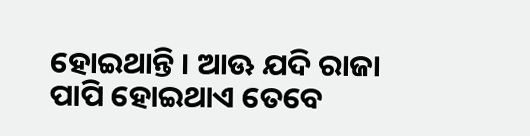ହୋଇଥାନ୍ତି । ଆଊ ଯଦି ରାଜା ପାପି ହୋଇଥାଏ ତେବେ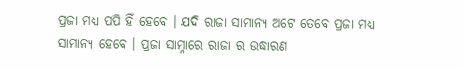ପ୍ରଜା ମଧ୍ୟ ପପି ହିଁ ହେବେ । ଯଦି ରାଜା ସାମାନ୍ୟ ଅଟେ ତେବେ ପ୍ରଜା ମଧ୍ୟ ସାମାନ୍ୟ ହେବେ । ପ୍ରଜା ସାମ୍ନାରେ ରାଜା ର ଉଦ୍ଧାରଣ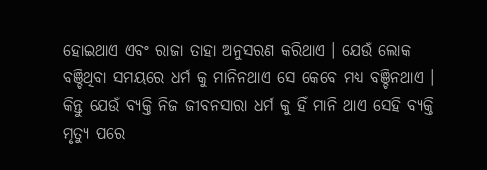ହୋଇଥାଏ ଏବଂ ରାଜା ତାହା ଅନୁସରଣ କରିଥାଏ । ଯେଉଁ ଲୋକ ବଞ୍ଚିଥିବା ସମୟରେ ଧର୍ମ କୁ ମାନିନଥାଏ ସେ କେବେ ମଧ୍ୟ ବଞ୍ଚିନଥାଏ । କିନ୍ତୁ ଯେଉଁ ବ୍ୟକ୍ତି ନିଜ ଜୀବନସାରା ଧର୍ମ କୁ ହିଁ ମାନି ଥାଏ ସେହି ବ୍ୟକ୍ତି ମୃତ୍ୟୁ ପରେ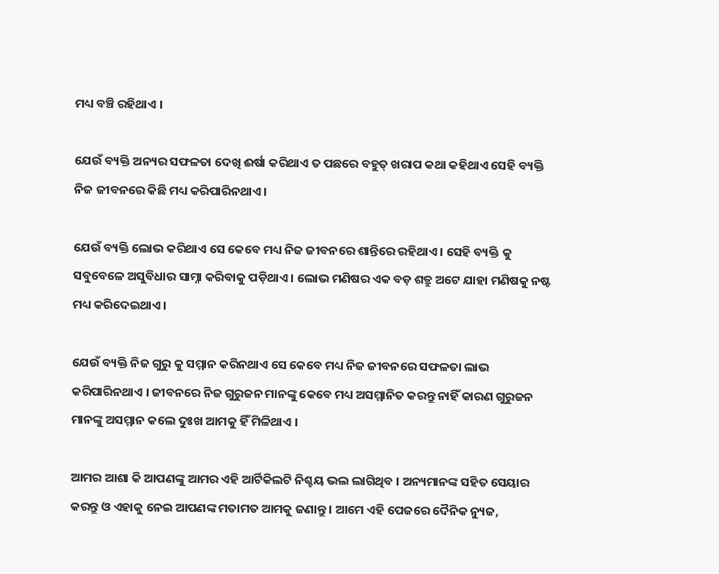ମଧ୍ୟ ବଞ୍ଚି ରହିଥାଏ ।

ଯେଉଁ ବ୍ୟକ୍ତି ଅନ୍ୟର ସଫଳତା ଦେଖି ଈର୍ଷା କରିଥାଏ ତ ପଛରେ ବହୁତ୍ ଖରାପ କଥା କହିଥାଏ ସେହି ବ୍ୟକ୍ତି ନିଜ ଜୀବନରେ କିଛି ମଧ୍ୟ କରିପାରିନଥାଏ ।

ଯେଉଁ ବ୍ୟକ୍ତି ଲୋଭ କରିଥାଏ ସେ କେବେ ମଧ୍ୟ ନିଜ ଜୀବନରେ ଶାନ୍ତିରେ ରହିଥାଏ । ସେହି ବ୍ୟକ୍ତି କୁ ସବୁବେଳେ ଅସୁବିଧାର ସାମ୍ନା କରିବାକୁ ପଡ଼ିଥାଏ । ଲୋଭ ମଣିଷର ଏକ ବଡ଼ ଶତ୍ରୁ ଅଟେ ଯାହା ମଣିଷକୁ ନଷ୍ଟ ମଧ୍ୟ କରିଦେଇଥାଏ ।

ଯେଉଁ ବ୍ୟକ୍ତି ନିଜ ଗୁରୁ କୁ ସମ୍ମାନ କରିନଥାଏ ସେ କେବେ ମଧ୍ୟ ନିଜ ଜୀବନରେ ସଫଳତା ଲାଭ କରିପାରିନଥାଏ । ଜୀବନରେ ନିଜ ଗୁରୁଜନ ମାନଙ୍କୁ କେବେ ମଧ୍ୟ ଅସମ୍ମାନିତ କରନ୍ତୁ ନାହିଁ କାରଣ ଗୁରୁଜନ ମାନଙ୍କୁ ଅସମ୍ମାନ କଲେ ଦୁଃଖ ଆମକୁ ହିଁ ମିଳିଥାଏ ।

ଆମର ଆଶା କି ଆପଣଙ୍କୁ ଆମର ଏହି ଆର୍ଟିକିଲଟି ନିଶ୍ଚୟ ଭଲ ଲାଗିଥିବ । ଅନ୍ୟମାନଙ୍କ ସହିତ ସେୟାର କରନ୍ତୁ ଓ ଏହାକୁ ନେଇ ଆପଣଙ୍କ ମତାମତ ଆମକୁ ଜଣାନ୍ତୁ । ଆମେ ଏହି ପେଜରେ ଦୈନିକ ନ୍ୟୁଜ,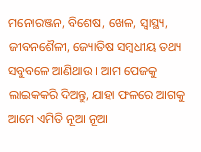ମନୋରଞ୍ଜନ, ବିଶେଷ, ଖେଳ, ସ୍ୱାସ୍ଥ୍ୟ, ଜୀବନଶୈଳୀ, ଜ୍ୟୋତିଷ ସମ୍ବଧୀୟ ତଥ୍ୟ ସବୁବଳେ ଆଣିଥାଉ । ଆମ ପେଜକୁ ଲାଇକକରି ଦିଅନ୍ତୁ, ଯାହା ଫଳରେ ଆଗକୁ ଆମେ ଏମିତି ନୂଆ ନୂଆ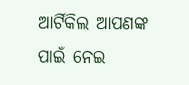ଆର୍ଟିକିଲ ଆପଣଙ୍କ ପାଇଁ ନେଇ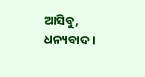ଆସିବୁ, ଧନ୍ୟବାଦ ।